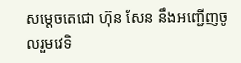សម្តេចតេជោ ហ៊ុន សែន នឹងអញ្ជើញចូលរួមវេទិ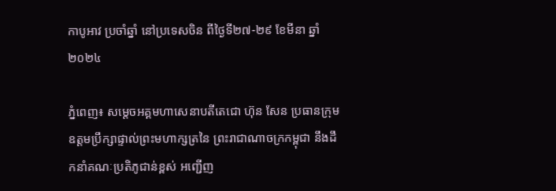កាបូអាវ ប្រចាំឆ្នាំ នៅប្រទេសចិន ពីថ្ងៃទី២៧-២៩ ខែមីនា ឆ្នាំ ២០២៤

ភ្នំពេញ៖ សម្តេចអគ្គមហាសេនាបតីតេជោ ហ៊ុន សែន ប្រធានក្រុមឧត្តមប្រឹក្សាផ្ទាល់ព្រះមហាក្សត្រនៃ ព្រះរាជាណាចក្រកម្ពុជា នឹងដឹកនាំគណៈប្រតិភូជាន់ខ្ពស់ អញ្ជើញ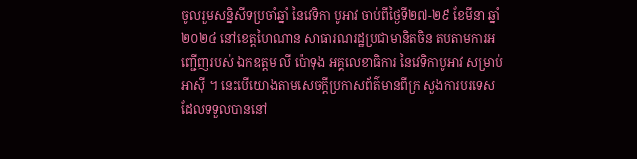ចូលរួមសន្និសីទប្រចាំឆ្នាំ នៃវេទិកា បូអាវ ចាប់ពីថ្ងៃទី២៧-២៩ ខែមីនា ឆ្នាំ ២០២៤ នៅខេត្តហៃណាន សាធារណរដ្ឋប្រជាមានិតចិន តបតាមការអញ្ជើញរបស់ ឯកឧត្តម លី ប៉ោទុង អគ្គលេខាធិការ នៃវេទិកាបូអាវ សម្រាប់ អាស៊ី ។ នេះបើយោងតាមសេចក្តីប្រកាសព័ត៌មានពីក្រ សួងការបរទេស ដែលទទួលបាននៅ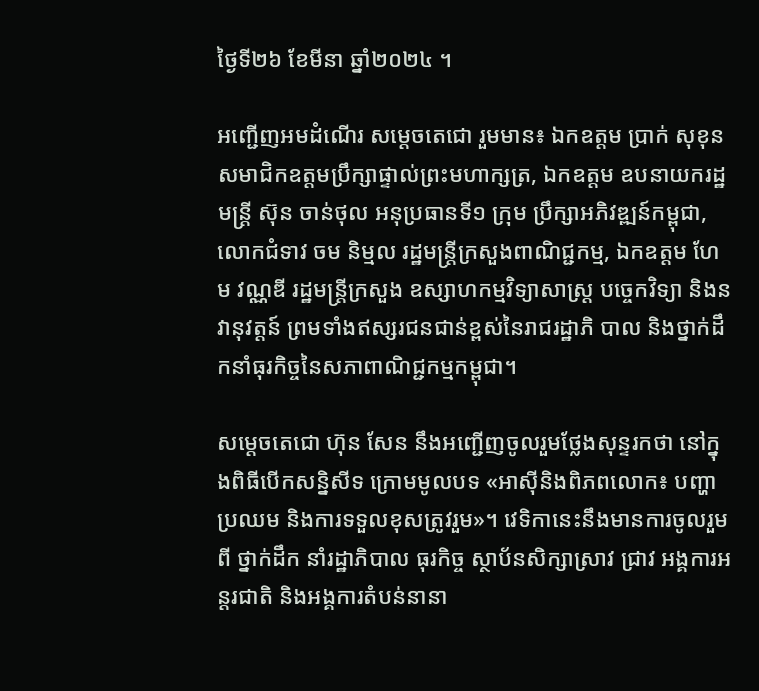ថ្ងៃទី២៦ ខែមីនា ឆ្នាំ២០២៤ ។

អញ្ជើញអមដំណើរ សម្តេចតេជោ រួមមាន៖ ឯកឧត្តម ប្រាក់ សុខុន សមាជិកឧត្តមប្រឹក្សាផ្ទាល់ព្រះមហាក្សត្រ, ឯកឧត្តម ឧបនាយករដ្ឋមន្ត្រី ស៊ុន ចាន់ថុល អនុប្រធានទី១ ក្រុម ប្រឹក្សាអភិវឌ្ឍន៍កម្ពុជា, លោកជំទាវ ចម និម្មល រដ្ឋមន្ត្រីក្រសួងពាណិជ្ជកម្ម, ឯកឧត្តម ហែម វណ្ណឌី រដ្ឋមន្ត្រីក្រសួង ឧស្សាហកម្មវិទ្យាសាស្ត្រ បច្ចេកវិទ្យា និងនវានុវត្តន៍ ព្រមទាំងឥស្សរជនជាន់ខ្ពស់នៃរាជរដ្ឋាភិ បាល និងថ្នាក់ដឹកនាំធុរកិច្ចនៃសភាពាណិជ្ជកម្មកម្ពុជា។

សម្តេចតេជោ ហ៊ុន សែន នឹងអញ្ជើញចូលរួមថ្លែងសុន្ទរកថា នៅក្នុងពិធីបើកសន្និសីទ ក្រោមមូលបទ «អាស៊ីនិងពិភពលោក៖ បញ្ហាប្រឈម និងការទទួលខុសត្រូវរួម»។ វេទិកានេះនឹងមានការចូលរួមពី ថ្នាក់ដឹក នាំរដ្ឋាភិបាល ធុរកិច្ច ស្ថាប័នសិក្សាស្រាវ ជ្រាវ អង្គការអន្តរជាតិ និងអង្គការតំបន់នានា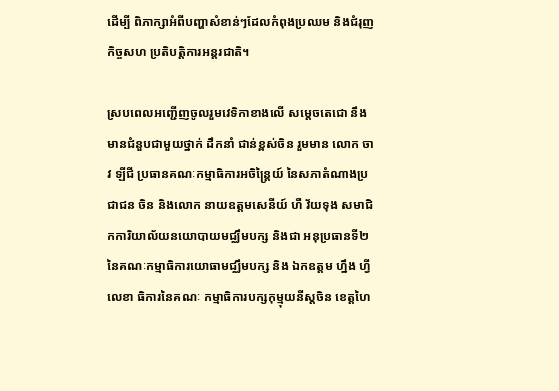ដើម្បី ពិភាក្សាអំពីបញ្ហាសំខាន់ៗដែលកំពុងប្រឈម និងជំរុញកិច្ចសហ ប្រតិបត្តិការអន្តរជាតិ។

ស្របពេលអញ្ជើញចូលរួមវេទិកាខាងលើ សម្តេចតេជោ នឹងមានជំនួបជាមួយថ្នាក់ ដឹកនាំ ជាន់ខ្ពស់ចិន រួមមាន លោក ចាវ ឡីជី ប្រធានគណៈកម្មាធិការអចិន្ត្រៃយ៍ នៃសភាតំណាងប្រជាជន ចិន និងលោក នាយឧត្តមសេនីយ៍ ហឺ វ័យទុង សមាជិកការិយាល័យនយោបាយមជ្ឈឹមបក្ស និងជា អនុប្រធានទី២នៃគណៈកម្មាធិការយោធាមជ្ឈឹមបក្ស និង ឯកឧត្តម ហ្នឹង ហ្វី លេខា ធិការនៃគណៈ កម្មាធិការបក្សកុម្មុយនីស្តចិន ខេត្តហៃ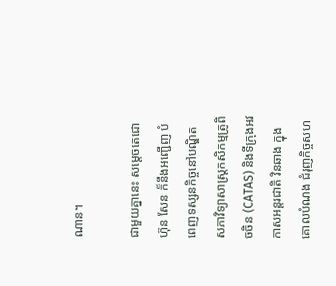ណាន។

ជាមួយគ្នានេះ សម្តេចតេជោ ហ៊ុន សែន ក៏នឹងអញ្ជើញ បំពេញទស្សនកិច្ចនៅបណ្ឌិត សភាវិទ្យាសាស្ត្រកសិកម្មត្រូពិចចិន (CATAS) និងទីក្រុងអវកាសអន្តរជាតិ វិនឆាង ក្នុងគោលបំណង ជំរុញកិច្ចសហ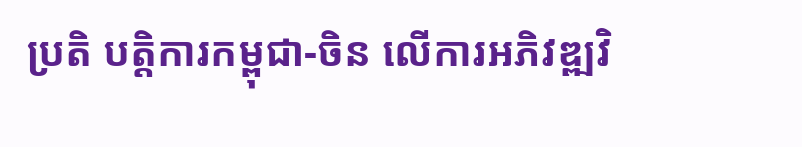ប្រតិ បត្តិការកម្ពុជា-ចិន លើការអភិវឌ្ឍវិ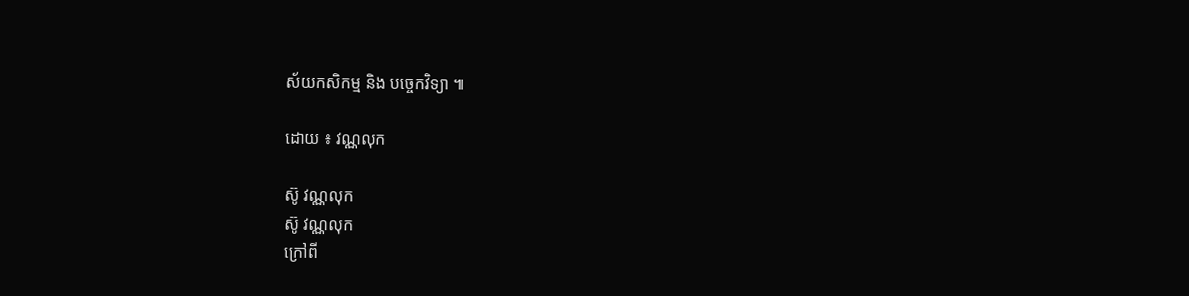ស័យកសិកម្ម និង បច្ចេកវិទ្យា ៕

ដោយ ៖ វណ្ណលុក

ស៊ូ វណ្ណលុក
ស៊ូ វណ្ណលុក
ក្រៅពី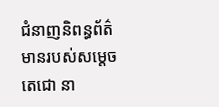ជំនាញនិពន្ធព័ត៌មានរបស់សម្ដេចតេជោ នា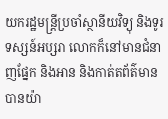យករដ្ឋមន្ត្រីប្រចាំស្ថានីយវិទ្យុ និងទូរទស្សន៍អប្សរា លោកក៏នៅមានជំនាញផ្នែក និងអាន និងកាត់តព័ត៌មានបានយ៉ា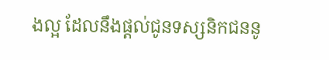ងល្អ ដែលនឹងផ្ដល់ជូនទស្សនិកជននូ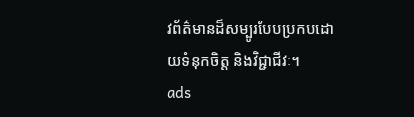វព័ត៌មានដ៏សម្បូរបែបប្រកបដោយទំនុកចិត្ត និងវិជ្ជាជីវៈ។
ads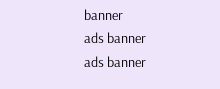banner
ads banner
ads banner